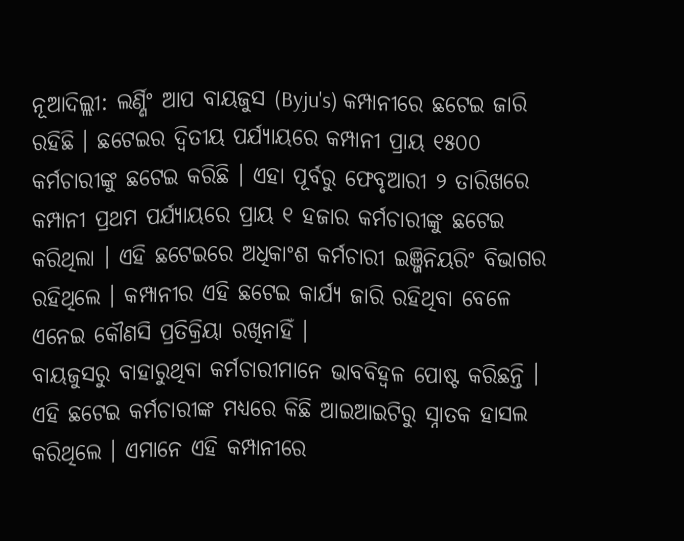ନୂଆଦିଲ୍ଲୀ: ଲର୍ଣ୍ଣିଂ ଆପ ବାୟଜୁସ (Byju's) କମ୍ପାନୀରେ ଛଟେଇ ଜାରି ରହିଛି । ଛଟେଇର ଦ୍ବିତୀୟ ପର୍ଯ୍ୟାୟରେ କମ୍ପାନୀ ପ୍ରାୟ ୧୫୦୦ କର୍ମଚାରୀଙ୍କୁ ଛଟେଇ କରିଛି । ଏହା ପୂର୍ବରୁ ଫେବୃଆରୀ ୨ ତାରିଖରେ କମ୍ପାନୀ ପ୍ରଥମ ପର୍ଯ୍ୟାୟରେ ପ୍ରାୟ ୧ ହଜାର କର୍ମଚାରୀଙ୍କୁ ଛଟେଇ କରିଥିଲା । ଏହି ଛଟେଇରେ ଅଧିକାଂଶ କର୍ମଚାରୀ ଇଞ୍ଜିନିୟରିଂ ବିଭାଗର ରହିଥିଲେ । କମ୍ପାନୀର ଏହି ଛଟେଇ କାର୍ଯ୍ୟ ଜାରି ରହିଥିବା ବେଳେ ଏନେଇ କୌଣସି ପ୍ରତିକ୍ରିୟା ରଖିନାହିଁ ।
ବାୟଜୁସରୁ ବାହାରୁଥିବା କର୍ମଚାରୀମାନେ ଭାବବିହ୍ବଳ ପୋଷ୍ଟ କରିଛନ୍ତି । ଏହି ଛଟେଇ କର୍ମଚାରୀଙ୍କ ମଧ୍ୟରେ କିଛି ଆଇଆଇଟିରୁ ସ୍ନାତକ ହାସଲ କରିଥିଲେ । ଏମାନେ ଏହି କମ୍ପାନୀରେ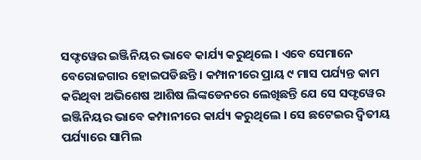ସଫ୍ଟୱେର ଇଞ୍ଜିନିୟର ଭାବେ କାର୍ଯ୍ୟ କରୁଥିଲେ । ଏବେ ସେମାନେ ବେରୋଜଗାର ହୋଇପଡିଛନ୍ତି । କମ୍ପାନୀରେ ପ୍ରାୟ ୯ ମାସ ପର୍ଯ୍ୟନ୍ତ କାମ କରିଥିବା ଅଭିଶେଷ ଆଶିଷ ଲିଙ୍କଡେନରେ ଲେଖିଛନ୍ତି ଯେ ସେ ସଫ୍ଟୱେର ଇଞ୍ଜିନିୟର ଭାବେ କମ୍ପାନୀରେ କାର୍ଯ୍ୟ କରୁଥିଲେ । ସେ ଛଟେଇର ଦ୍ବିତୀୟ ପର୍ଯ୍ୟାରେ ସାମିଲ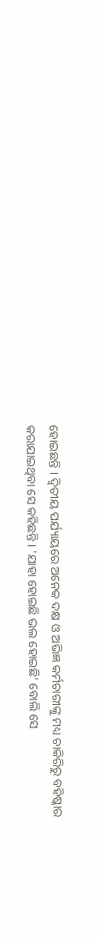ହୋଇଛନ୍ତି । ଦ୍ବିତୀୟ ପର୍ଯ୍ୟାୟରେ ଅନେକ ଦକ୍ଷ ଓ ଅଭିଜ୍ଞ କର୍ମଚାରୀଙ୍କୁ ମଧ୍ୟ ଚାକିରିରୁ ବହିଷ୍କାର କରାଯାଇଥିବା ସେ କହିଛନ୍ତି । 'ଯାହା ହୋଇଛି ଭଲ ହୋଇଛି' ବୋଲି ସେ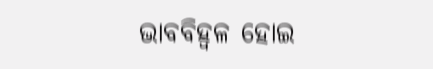ଭାବବିହ୍ବଳ ହୋଇ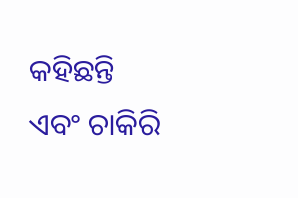କହିଛନ୍ତି ଏବଂ ଚାକିରି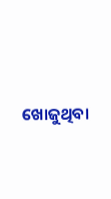ଖୋଜୁଥିବା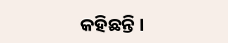କହିଛନ୍ତି ।